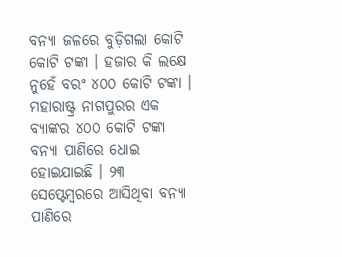ବନ୍ୟା ଜଳରେ ବୁଡ଼ିଗଲା କୋଟି କୋଟି ଟଙ୍କା । ହଜାର କି ଲକ୍ଷେ ନୁହେଁ ବରଂ ୪୦୦ କୋଟି ଟଙ୍କା । ମହାରାଷ୍ଟ୍ର ନାଗପୁରର ଏକ ବ୍ୟାଙ୍କର ୪୦୦ କୋଟି ଟଙ୍କା ବନ୍ୟା ପାଣିରେ ଧୋଇ ହୋଇଯାଇଛି । ୨୩ ସେପ୍ଟେମ୍ବରରେ ଆସିଥିବା ବନ୍ୟା ପାଣିରେ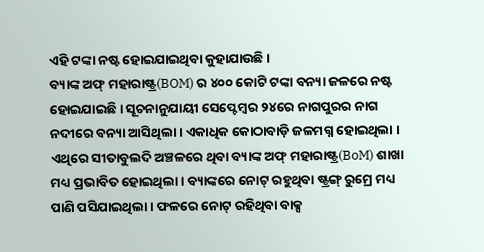ଏହି ଟଙ୍କା ନଷ୍ଟ ହୋଇଯାଇଥିବା କୁହାଯାଉଛି।
ବ୍ୟାଙ୍କ ଅଫ୍ ମହାରାଷ୍ଟ୍ର(BOM) ର ୪୦୦ କୋଟି ଟଙ୍କା ବନ୍ୟା ଜଳରେ ନଷ୍ଟ ହୋଇଯାଇଛି । ସୂଚନାନୁଯାୟୀ ସେପ୍ଟେମ୍ବର ୨୪ରେ ନାଗପୁରର ନାଗ ନଦୀରେ ବନ୍ୟା ଆସିଥିଲା । ଏକାଧିକ କୋଠାବାଡ଼ି ଜଳମଗ୍ନ ହୋଇଥିଲା । ଏଥିରେ ସୀତାବୁଲଦି ଅଞ୍ଚଳରେ ଥିବା ବ୍ୟାଙ୍କ ଅଫ୍ ମହାରାଷ୍ଟ୍ର(BoM) ଶାଖା ମଧ୍ୟ ପ୍ରଭାବିତ ହୋଇଥିଲା । ବ୍ୟାଙ୍କରେ ନୋଟ୍ ରହୁଥିବା ଷ୍ଟ୍ରଙ୍ଗ୍ ରୁମ୍ରେ ମଧ୍ୟ ପାଣି ପସିଯାଇଥିଲା । ଫଳରେ ନୋଟ୍ ରହିଥିବା ବାକ୍ସ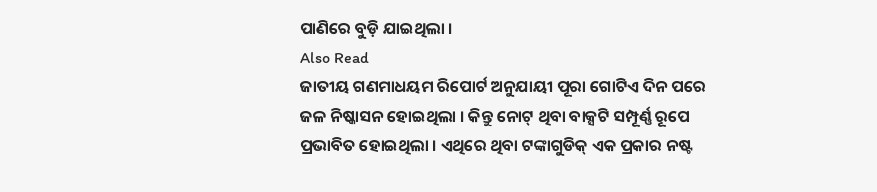ପାଣିରେ ବୁଡ଼ି ଯାଇଥିଲା ।
Also Read
ଜାତୀୟ ଗଣମାଧୟମ ରିପୋର୍ଟ ଅନୁଯାୟୀ ପୂରା ଗୋଟିଏ ଦିନ ପରେ ଜଳ ନିଷ୍କାସନ ହୋଇଥିଲା । କିନ୍ତୁ ନୋଟ୍ ଥିବା ବାକ୍ସଟି ସମ୍ପୂର୍ଣ୍ଣ ରୂପେ ପ୍ରଭାବିତ ହୋଇଥିଲା । ଏଥିରେ ଥିବା ଟଙ୍କାଗୁଡିକ୍ ଏକ ପ୍ରକାର ନଷ୍ଟ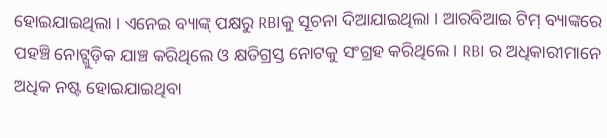ହୋଇଯାଇଥିଲା । ଏନେଇ ବ୍ୟାଙ୍କ୍ ପକ୍ଷରୁ RBIକୁ ସୂଚନା ଦିଆଯାଇଥିଲା । ଆରବିଆଇ ଟିମ୍ ବ୍ୟାଙ୍କରେ ପହଞ୍ଚି ନୋଟ୍ଗୁଡ଼ିକ ଯାଞ୍ଚ କରିଥିଲେ ଓ କ୍ଷତିଗ୍ରସ୍ତ ନୋଟକୁ ସଂଗ୍ରହ କରିଥିଲେ । RBI ର ଅଧିକାରୀମାନେ ଅଧିକ ନଷ୍ଟ ହୋଇଯାଇଥିବା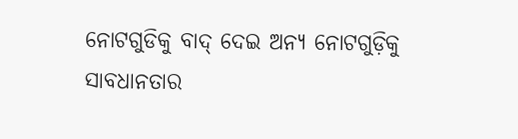ନୋଟଗୁଡିକୁ ବାଦ୍ ଦେଇ ଅନ୍ୟ ନୋଟଗୁଡ଼ିକୁ ସାବଧାନତାର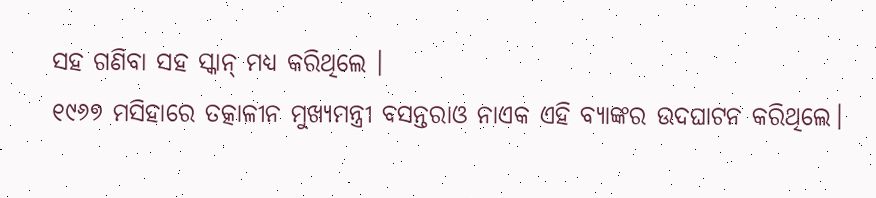ସହ ଗଣିବା ସହ ସ୍କାନ୍ ମଧ୍ଯ କରିଥିଲେ ।
୧୯୬୭ ମସିହାରେ ତତ୍କାଳୀନ ମୁଖ୍ୟମନ୍ତ୍ରୀ ବସନ୍ତରାଓ ନାଏକ ଏହି ବ୍ୟାଙ୍କର ଉଦଘାଟନ କରିଥିଲେ।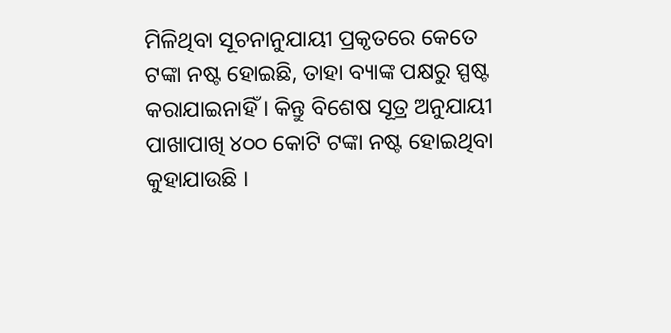ମିଳିଥିବା ସୂଚନାନୁଯାୟୀ ପ୍ରକୃତରେ କେତେ ଟଙ୍କା ନଷ୍ଟ ହୋଇଛି, ତାହା ବ୍ୟାଙ୍କ ପକ୍ଷରୁ ସ୍ପଷ୍ଟ କରାଯାଇନାହିଁ । କିନ୍ତୁ ବିଶେଷ ସୂତ୍ର ଅନୁଯାୟୀ ପାଖାପାଖି ୪୦୦ କୋଟି ଟଙ୍କା ନଷ୍ଟ ହୋଇଥିବା କୁହାଯାଉଛି ।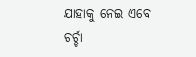ଯାହାକୁ ନେଇ ଏବେ ଚର୍ଚ୍ଚା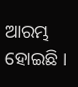ଆରମ୍ଭ ହୋଇଛି ।